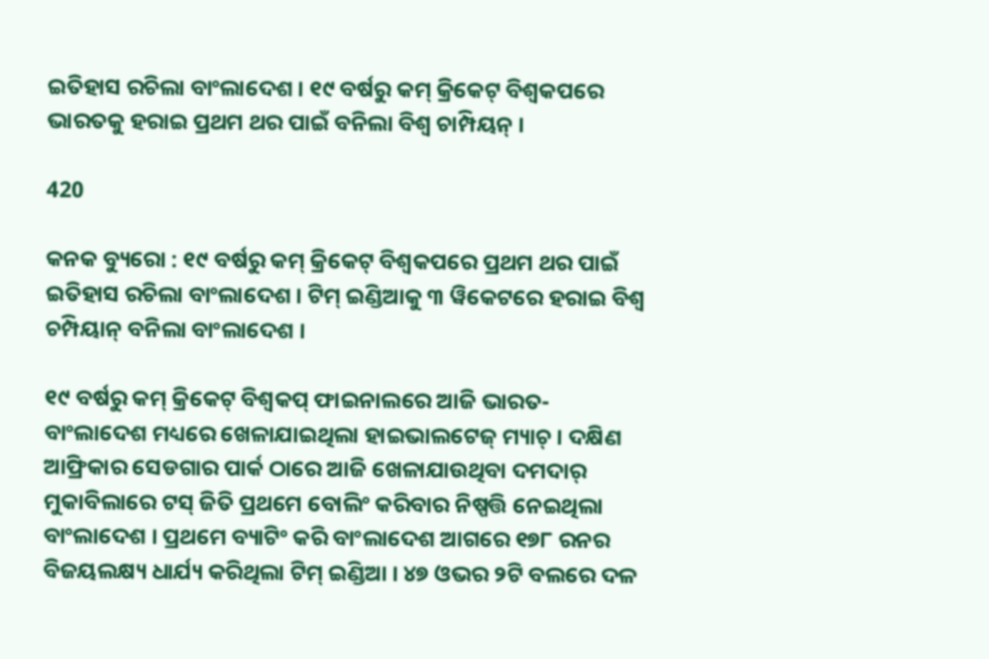ଇତିହାସ ରଚିଲା ବାଂଲାଦେଶ । ୧୯ ବର୍ଷରୁ କମ୍ କ୍ରିକେଟ୍ ବିଶ୍ୱକପରେ ଭାରତକୁ ହରାଇ ପ୍ରଥମ ଥର ପାଇଁ ବନିଲା ବିଶ୍ୱ ଚାମ୍ପିୟନ୍ ।

420

କନକ ବ୍ୟୁରୋ : ୧୯ ବର୍ଷରୁ କମ୍ କ୍ରିକେଟ୍ ବିଶ୍ୱକପରେ ପ୍ରଥମ ଥର ପାଇଁ ଇତିହାସ ରଚିଲା ବାଂଲାଦେଶ । ଟିମ୍ ଇଣ୍ଡିଆକୁ ୩ ୱିକେଟରେ ହରାଇ ବିଶ୍ୱ ଚମ୍ପିୟାନ୍ ବନିଲା ବାଂଲାଦେଶ ।

୧୯ ବର୍ଷରୁ କମ୍ କ୍ରିକେଟ୍ ବିଶ୍ୱକପ୍ ଫାଇନାଲରେ ଆଜି ଭାରତ-ବାଂଲାଦେଶ ମଧ୍ୟରେ ଖେଳାଯାଇଥିଲା ହାଇଭାଲଟେଜ୍ ମ୍ୟାଚ୍ । ଦକ୍ଷିଣ ଆଫ୍ରିକାର ସେଡଗାର ପାର୍କ ଠାରେ ଆଜି ଖେଳାଯାଉଥିବା ଦମଦାର୍ ମୁକାବିଲାରେ ଟସ୍ ଜିତି ପ୍ରଥମେ ବୋଲିଂ କରିବାର ନିଷ୍ପତ୍ତି ନେଇଥିଲା ବାଂଲାଦେଶ । ପ୍ରଥମେ ବ୍ୟାଟିଂ କରି ବାଂଲାଦେଶ ଆଗରେ ୧୭୮ ରନର ବିଜୟଲକ୍ଷ୍ୟ ଧାର୍ଯ୍ୟ କରିଥିଲା ଟିମ୍ ଇଣ୍ଡିଆ । ୪୭ ଓଭର ୨ଟି ବଲରେ ଦଳ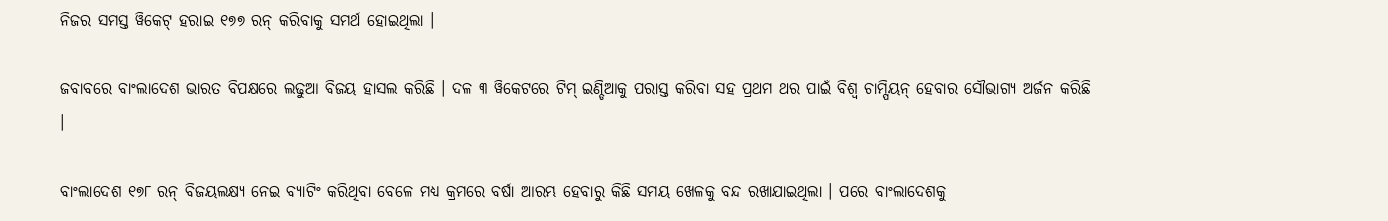ନିଜର ସମସ୍ତ ୱିକେଟ୍ ହରାଇ ୧୭୭ ରନ୍ କରିବାକୁ ସମର୍ଥ ହୋଇଥିଲା ।

ଜବାବରେ ବାଂଲାଦେଶ ଭାରତ ବିପକ୍ଷରେ ଲଢୁଆ ବିଜୟ ହାସଲ କରିଛି । ଦଳ ୩ ୱିକେଟରେ ଟିମ୍ ଇଣ୍ଡିଆକୁ ପରାସ୍ତ କରିବା ସହ ପ୍ରଥମ ଥର ପାଇଁ ବିଶ୍ୱ ଚାମ୍ପିୟନ୍ ହେବାର ସୌଭାଗ୍ୟ ଅର୍ଜନ କରିଛି ।

ବାଂଲାଦେଶ ୧୭୮ ରନ୍‌ ବିଜୟଲକ୍ଷ୍ୟ ନେଇ ବ୍ୟାଟିଂ କରିଥିବା ବେଳେ ମଧ୍ୟ କ୍ରମରେ ବର୍ଷା ଆରମ୍ଭ ହେବାରୁ କିଛି ସମୟ ଖେଳକୁ ବନ୍ଦ ରଖାଯାଇଥିଲା । ପରେ ବାଂଲାଦେଶକୁ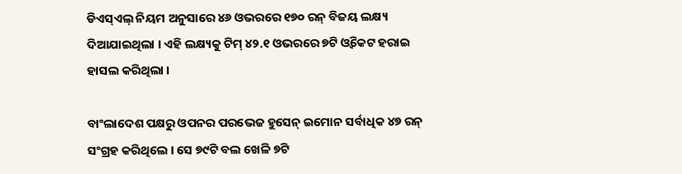ଡିଏସ୍‌ଏଲ୍‌ ନିୟମ ଅନୁସାରେ ୪୬ ଓଭରରେ ୧୭୦ ରନ୍‌ ବିଜୟ ଲକ୍ଷ୍ୟ ଦିଆଯାଇଥିଲା । ଏହି ଲକ୍ଷ୍ୟକୁ ଟିମ୍‌ ୪୨.୧ ଓଭରରେ ୭ଟି ଓ୍ଵିକେଟ ହରାଇ ହାସଲ କରିଥିଲା ।

ବାଂଲାଦେଶ ପକ୍ଷରୁ ଓପନର ପରଭେଜ ହୁସେନ୍‌ ଇମୋନ ସର୍ବାଧିକ ୪୭ ରନ୍‌ ସଂଗ୍ରହ କରିଥିଲେ । ସେ ୭୯ଟି ବଲ ଖେଳି ୭ଟି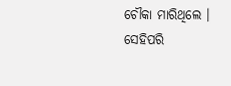ଚୌକା ମାରିଥିଲେ । ସେହିପରି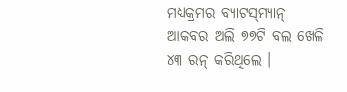ମଧ୍ୟକ୍ରମର ବ୍ୟାଟସ୍‌ମ୍ୟାନ୍‌ ଆକବର ଅଲି ୭୭ଟି ବଲ ଖେଳି ୪୩ ରନ୍‌ କରିଥିଲେ ।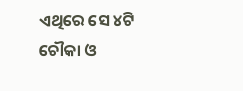ଏଥିରେ ସେ ୪ଟି ଚୌକା ଓ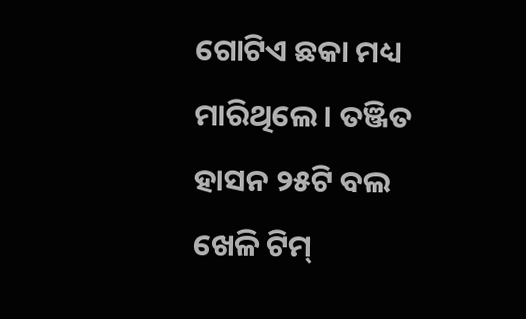ଗୋଟିଏ ଛକା ମଧ୍ୟ ମାରିଥିଲେ । ତଞ୍ଜିତ ହାସନ ୨୫ଟି ବଲ ଖେଳି ଟିମ୍‌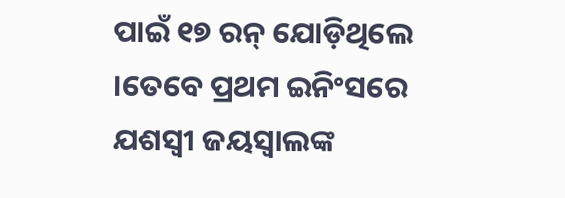ପାଇଁ ୧୭ ରନ୍‌ ଯୋଡ଼ିଥିଲେ ।ତେବେ ପ୍ରଥମ ଇନିଂସରେ ଯଶସ୍ୱୀ ଜୟସ୍ୱାଲଙ୍କ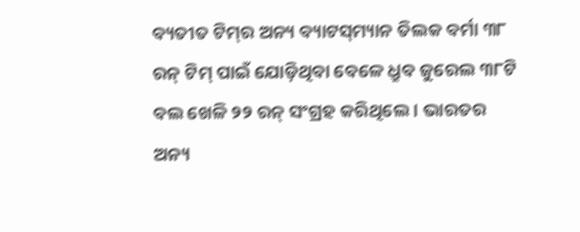ବ୍ୟତୀତ ଟିମ୍‌ର ଅନ୍ୟ ବ୍ୟାଟସ୍‌ମ୍ୟାନ ତିଲକ ବର୍ମା ୩୮ ରନ୍‌ ଟିମ୍‌ ପାଇଁ ଯୋଡ଼ିଥିବା ବେଳେ ଧ୍ରୁବ ଜୁରେଲ ୩୮ଟି ବଲ ଖେଳି ୨୨ ରନ୍‌ ସଂଗ୍ରହ କରିଥିଲେ । ଭାରତର ଅନ୍ୟ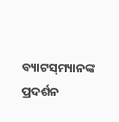ବ୍ୟାଟସ୍‌ମ୍ୟାନଙ୍କ ପ୍ରଦର୍ଶନ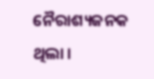ନୈରାଶ୍ୟଜନକ ଥିଲା ।